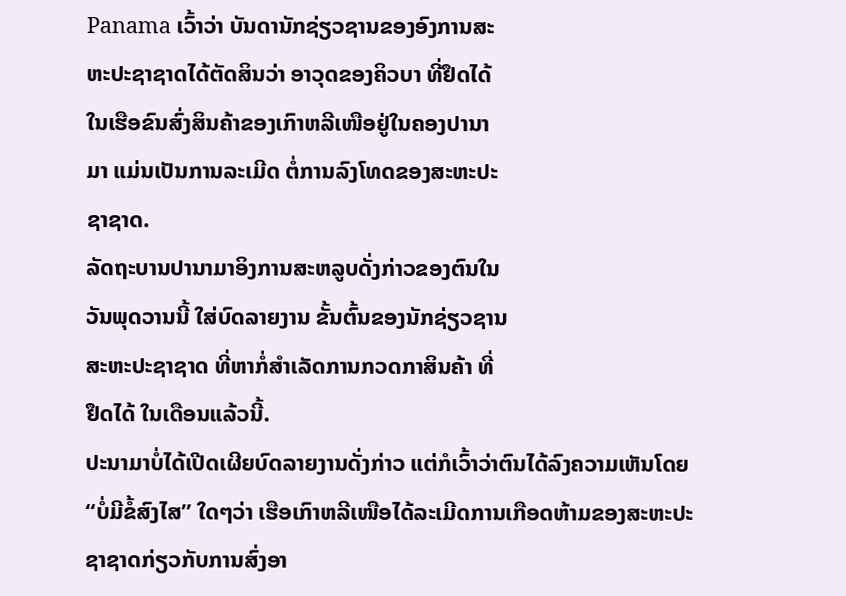Panama ເວົ້າວ່າ ບັນດານັກຊ່ຽວຊານຂອງອົງການສະ
ຫະປະຊາຊາດໄດ້ຕັດສິນວ່າ ອາວຸດຂອງຄິວບາ ທີ່ຢຶດໄດ້
ໃນເຮືອຂົນສົ່ງສິນຄ້າຂອງເກົາຫລີເໜືອຢູ່ໃນຄອງປານາ
ມາ ແມ່ນເປັນການລະເມີດ ຕໍ່ການລົງໂທດຂອງສະຫະປະ
ຊາຊາດ.
ລັດຖະບານປານາມາອິງການສະຫລູບດັ່ງກ່າວຂອງຕົນໃນ
ວັນພຸດວານນີ້ ໃສ່ບົດລາຍງານ ຂັ້ນຕົ້ນຂອງນັກຊ່ຽວຊານ
ສະຫະປະຊາຊາດ ທີ່ຫາກໍ່ສໍາເລັດການກວດກາສິນຄ້າ ທີ່
ຢຶດໄດ້ ໃນເດືອນແລ້ວນີ້.
ປະນາມາບໍ່ໄດ້ເປີດເຜີຍບົດລາຍງານດັ່ງກ່າວ ແຕ່ກໍເວົ້າວ່າຕົນໄດ້ລົງຄວາມເຫັນໂດຍ
“ບໍ່ມີຂໍ້ສົງໄສ” ໃດໆວ່າ ເຮືອເກົາຫລີເໜືອໄດ້ລະເມີດການເກືອດຫ້າມຂອງສະຫະປະ
ຊາຊາດກ່ຽວກັບການສົ່ງອາ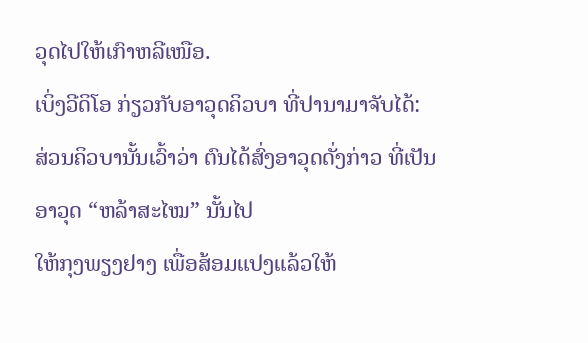ວຸດໄປໃຫ້ເກົາຫລີເໜືອ.
ເບິ່ງວີດິໂອ ກ່ຽວກັບອາວຸດຄິວບາ ທີ່ປານາມາຈັບໄດ້:
ສ່ວນຄິວບານັ້ນເວົ້າວ່າ ຕົນໄດ້ສົ່ງອາວຸດດັ່ງກ່າວ ທີ່ເປັນອາວຸດ “ຫລ້າສະໄໝ” ນັ້ນໄປ
ໃຫ້ກຸງພຽງຢາງ ເພື່ອສ້ອມແປງແລ້ວໃຫ້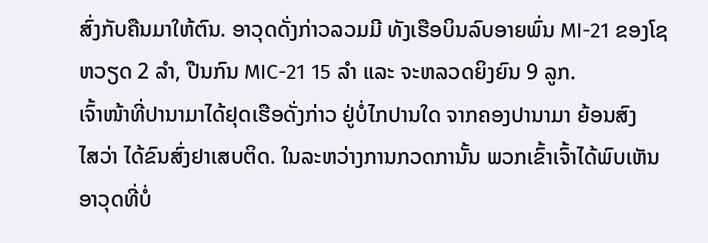ສົ່ງກັບຄືນມາໃຫ້ຕົນ. ອາວຸດດັ່ງກ່າວລວມມີ ທັງເຮືອບິນລົບອາຍພົ່ນ MI-21 ຂອງໂຊຫວຽດ 2 ລໍາ, ປືນກົນ MIC-21 15 ລໍາ ແລະ ຈະຫລວດຍິງຍົນ 9 ລູກ.
ເຈົ້າໜ້າທີ່ປານາມາໄດ້ຢຸດເຮືອດັ່ງກ່າວ ຢູ່ບໍ່ໄກປານໃດ ຈາກຄອງປານາມາ ຍ້ອນສົງ
ໄສວ່າ ໄດ້ຂົນສົ່ງຢາເສບຕິດ. ໃນລະຫວ່າງການກວດການັ້ນ ພວກເຂົ້າເຈົ້າໄດ້ພົບເຫັນ
ອາວຸດທີ່ບໍ່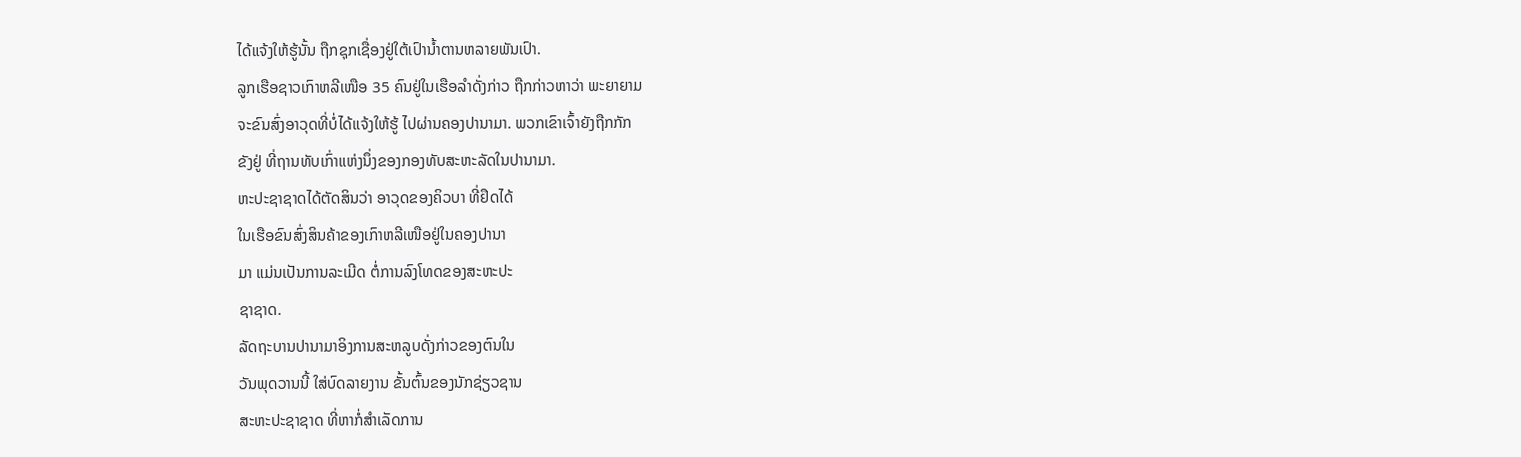ໄດ້ແຈ້ງໃຫ້ຮູ້ນັ້ນ ຖືກຊຸກເຊື່ອງຢູ່ໃຕ້ເປົານໍ້າຕານຫລາຍພັນເປົາ.
ລູກເຮືອຊາວເກົາຫລີເໜືອ 35 ຄົນຢູ່ໃນເຮືອລໍາດັ່ງກ່າວ ຖືກກ່າວຫາວ່າ ພະຍາຍາມ
ຈະຂົນສົ່ງອາວຸດທີ່ບໍ່ໄດ້ແຈ້ງໃຫ້ຮູ້ ໄປຜ່ານຄອງປານາມາ. ພວກເຂົາເຈົ້າຍັງຖືກກັກ
ຂັງຢູ່ ທີ່ຖານທັບເກົ່າແຫ່ງນຶ່ງຂອງກອງທັບສະຫະລັດໃນປານາມາ.
ຫະປະຊາຊາດໄດ້ຕັດສິນວ່າ ອາວຸດຂອງຄິວບາ ທີ່ຢຶດໄດ້
ໃນເຮືອຂົນສົ່ງສິນຄ້າຂອງເກົາຫລີເໜືອຢູ່ໃນຄອງປານາ
ມາ ແມ່ນເປັນການລະເມີດ ຕໍ່ການລົງໂທດຂອງສະຫະປະ
ຊາຊາດ.
ລັດຖະບານປານາມາອິງການສະຫລູບດັ່ງກ່າວຂອງຕົນໃນ
ວັນພຸດວານນີ້ ໃສ່ບົດລາຍງານ ຂັ້ນຕົ້ນຂອງນັກຊ່ຽວຊານ
ສະຫະປະຊາຊາດ ທີ່ຫາກໍ່ສໍາເລັດການ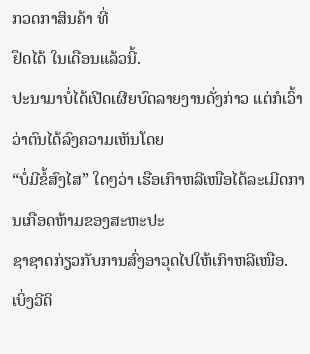ກວດກາສິນຄ້າ ທີ່
ຢຶດໄດ້ ໃນເດືອນແລ້ວນີ້.
ປະນາມາບໍ່ໄດ້ເປີດເຜີຍບົດລາຍງານດັ່ງກ່າວ ແຕ່ກໍເວົ້າວ່າຕົນໄດ້ລົງຄວາມເຫັນໂດຍ
“ບໍ່ມີຂໍ້ສົງໄສ” ໃດໆວ່າ ເຮືອເກົາຫລີເໜືອໄດ້ລະເມີດການເກືອດຫ້າມຂອງສະຫະປະ
ຊາຊາດກ່ຽວກັບການສົ່ງອາວຸດໄປໃຫ້ເກົາຫລີເໜືອ.
ເບິ່ງວີດິ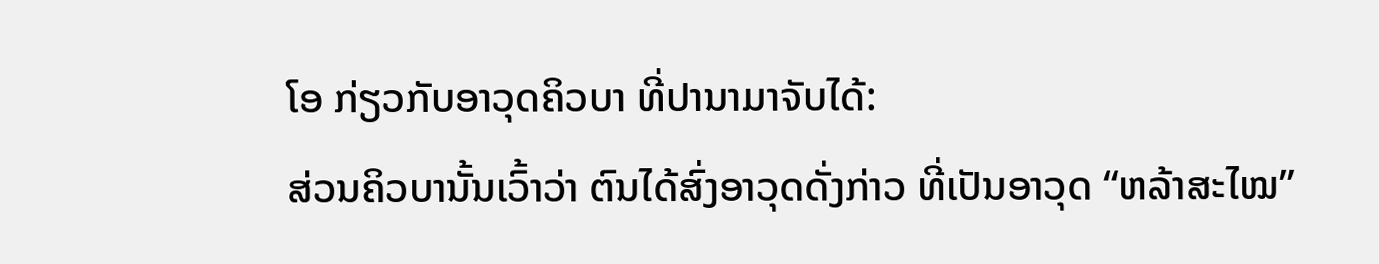ໂອ ກ່ຽວກັບອາວຸດຄິວບາ ທີ່ປານາມາຈັບໄດ້:
ສ່ວນຄິວບານັ້ນເວົ້າວ່າ ຕົນໄດ້ສົ່ງອາວຸດດັ່ງກ່າວ ທີ່ເປັນອາວຸດ “ຫລ້າສະໄໝ”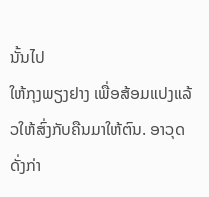ນັ້ນໄປ
ໃຫ້ກຸງພຽງຢາງ ເພື່ອສ້ອມແປງແລ້ວໃຫ້ສົ່ງກັບຄືນມາໃຫ້ຕົນ. ອາວຸດດັ່ງກ່າ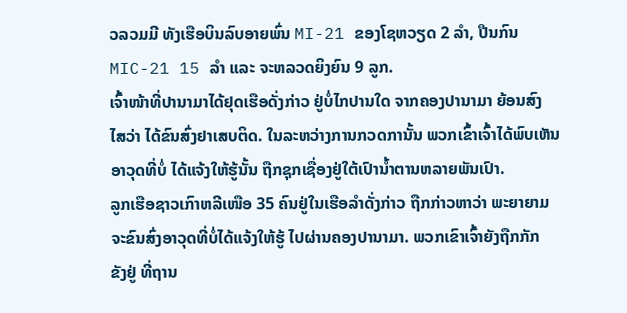ວລວມມີ ທັງເຮືອບິນລົບອາຍພົ່ນ MI-21 ຂອງໂຊຫວຽດ 2 ລໍາ, ປືນກົນ MIC-21 15 ລໍາ ແລະ ຈະຫລວດຍິງຍົນ 9 ລູກ.
ເຈົ້າໜ້າທີ່ປານາມາໄດ້ຢຸດເຮືອດັ່ງກ່າວ ຢູ່ບໍ່ໄກປານໃດ ຈາກຄອງປານາມາ ຍ້ອນສົງ
ໄສວ່າ ໄດ້ຂົນສົ່ງຢາເສບຕິດ. ໃນລະຫວ່າງການກວດການັ້ນ ພວກເຂົ້າເຈົ້າໄດ້ພົບເຫັນ
ອາວຸດທີ່ບໍ່ ໄດ້ແຈ້ງໃຫ້ຮູ້ນັ້ນ ຖືກຊຸກເຊື່ອງຢູ່ໃຕ້ເປົານໍ້າຕານຫລາຍພັນເປົາ.
ລູກເຮືອຊາວເກົາຫລີເໜືອ 35 ຄົນຢູ່ໃນເຮືອລໍາດັ່ງກ່າວ ຖືກກ່າວຫາວ່າ ພະຍາຍາມ
ຈະຂົນສົ່ງອາວຸດທີ່ບໍ່ໄດ້ແຈ້ງໃຫ້ຮູ້ ໄປຜ່ານຄອງປານາມາ. ພວກເຂົາເຈົ້າຍັງຖືກກັກ
ຂັງຢູ່ ທີ່ຖານ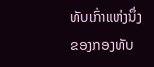ທັບເກົ່າແຫ່ງນຶ່ງຂອງກອງທັບ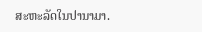ສະຫະລັດໃນປານາມາ.